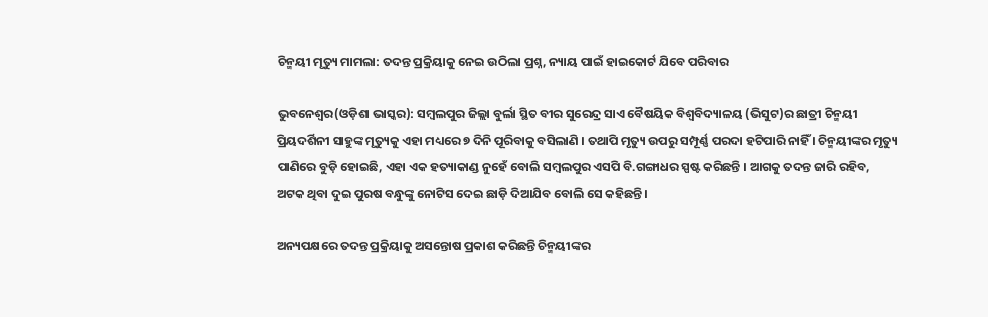ଚିନ୍ମୟୀ ମୃତ୍ୟୁ ମାମଲା: ତଦନ୍ତ ପ୍ରକ୍ରିୟାକୁ ନେଇ ଉଠିଲା ପ୍ରଶ୍ନ, ନ୍ୟାୟ ପାଇଁ ହାଇକୋର୍ଟ ଯିବେ ପରିବାର

ଭୁବନେଶ୍ୱର(ଓଡ଼ିଶା ଭାସ୍କର): ସମ୍ବଲପୁର ଜିଲ୍ଲା ବୁର୍ଲା ସ୍ଥିତ ବୀର ସୁରେନ୍ଦ୍ର ସାଏ ବୈଷୟିକ ବିଶ୍ୱବିଦ୍ୟାଳୟ (ଭିସୁଟ)ର ଛାତ୍ରୀ ଚିନ୍ମୟୀ ପ୍ରିୟଦର୍ଶିନୀ ସାହୁଙ୍କ ମୃତ୍ୟୁକୁ ଏହା ମଧ୍ୟରେ ୭ ଦିନି ପୂରିବାକୁ ବସିଲାଣି । ତଥାପି ମୃତ୍ୟୁ ଉପରୁ ସମ୍ପୂର୍ଣ୍ଣ ପରଦା ହଟିପାରି ନାହିଁ । ଚିନ୍ମୟୀଙ୍କର ମୃତ୍ୟୁ ପାଣିରେ ବୁଡ଼ି ହୋଇଛି, ଏହା ଏକ ହତ୍ୟାକାଣ୍ଡ ନୁହେଁ ବୋଲି ସମ୍ବଲପୁର ଏସପି ବି.ଗଙ୍ଗାଧର ସ୍ପଷ୍ଟ କରିଛନ୍ତି । ଆଗକୁ ତଦନ୍ତ ଜାରି ରହିବ, ଅଟକ ଥିବା ଦୁଇ ପୁରଷ ବନ୍ଧୁଙ୍କୁ ନୋଟିସ ଦେଇ ଛାଡ଼ି ଦିଆଯିବ ବୋଲି ସେ କହିଛନ୍ତି ।

ଅନ୍ୟପକ୍ଷରେ ତଦନ୍ତ ପ୍ରକ୍ରିୟାକୁ ଅସନ୍ତୋଷ ପ୍ରକାଶ କରିଛନ୍ତି ଚିନ୍ମୟୀଙ୍କର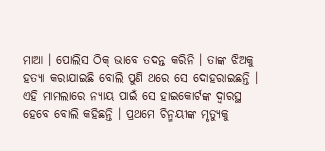ମାଆ । ପୋଲିସ ଠିକ୍ ଭାବେ ତଦନ୍ତ କରିନି । ତାଙ୍କ ଝିଅକୁ ହତ୍ୟା କରାଯାଇଛି ବୋଲି ପୁଣି ଥରେ ସେ ଦୋହରାଇଛନ୍ତି । ଏହି ମାମଲାରେ ନ୍ୟାୟ ପାଇଁ ସେ ହାଇକୋର୍ଟଙ୍କ ଦ୍ୱାରସ୍ଥ ହେବେ ବୋଲି କହିଛନ୍ତି । ପ୍ରଥମେ ଚିନ୍ମୟୀଙ୍କ ମୃତ୍ୟୁକୁ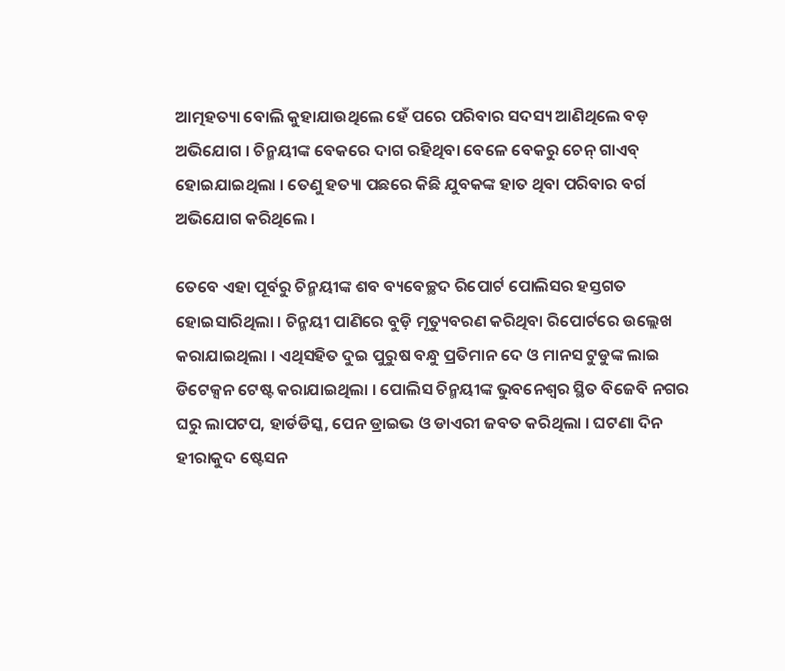ଆତ୍ମହତ୍ୟା ବୋଲି କୁହାଯାଉଥିଲେ ହେଁ ପରେ ପରିବାର ସଦସ୍ୟ ଆଣିଥିଲେ ବଡ଼ ଅଭିଯୋଗ । ଚିନ୍ମୟୀଙ୍କ ବେକରେ ଦାଗ ରହିଥିବା ବେଳେ ବେକରୁ ଚେନ୍ ଗାଏବ୍ ହୋଇଯାଇଥିଲା । ତେଣୁ ହତ୍ୟା ପଛରେ କିଛି ଯୁବକଙ୍କ ହାତ ଥିବା ପରିବାର ବର୍ଗ ଅଭିଯୋଗ କରିଥିଲେ ।

ତେବେ ଏହା ପୂର୍ବରୁ ଚିନ୍ମୟୀଙ୍କ ଶବ ବ୍ୟବେଚ୍ଛଦ ରିପୋର୍ଟ ପୋଲିସର ହସ୍ତଗତ ହୋଇସାରିଥିଲା । ଚିନ୍ମୟୀ ପାଣିରେ ବୁଡ଼ି ମୃତ୍ୟୁବରଣ କରିଥିବା ରିପୋର୍ଟରେ ଉଲ୍ଲେଖ କରାଯାଇଥିଲା । ଏଥିସହିତ ଦୁଇ ପୁରୁଷ ବନ୍ଧୁ ପ୍ରତିମାନ ଦେ ଓ ମାନସ ଟୁଡୁଙ୍କ ଲାଇ ଡିଟେକ୍ସନ ଟେଷ୍ଟ କରାଯାଇଥିଲା । ପୋଲିସ ଚିନ୍ମୟୀଙ୍କ ଭୁବନେଶ୍ୱର ସ୍ଥିତ ବିଜେବି ନଗର ଘରୁ ଲାପଟପ, ହାର୍ଡଡିସ୍କ, ପେନ ଡ୍ରାଇଭ ଓ ଡାଏରୀ ଜବତ କରିଥିଲା । ଘଟଣା ଦିନ ହୀରାକୁଦ ଷ୍ଟେସନ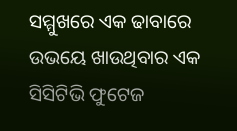ସମ୍ମୁଖରେ ଏକ ଢାବାରେ ଉଭୟେ ଖାଉଥିବାର ଏକ ସିସିଟିଭି ଫୁଟେଜ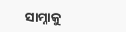ସାମ୍ନାକୁ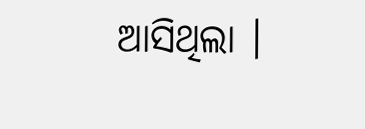ଆସିଥିଲା ।